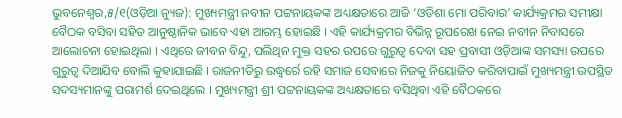ଭୁବନେଶ୍ୱର,୫/୧(ଓଡ଼ିଆ ନ୍ୟୁଜ): ମୁଖ୍ୟମନ୍ତ୍ରୀ ନବୀନ ପଟ୍ଟନାୟକଙ୍କ ଅଧ୍ୟକ୍ଷତାରେ ଆଜି ‘ଓଡିଶା ମୋ ପରିବାର’ କାର୍ଯ୍ୟକ୍ରମର ସମୀକ୍ଷା ବୈଠକ ବସିବା ସହିତ ଆନୁଷ୍ଠାନିକ ଭାବେ ଏହା ଆରମ୍ଭ ହୋଇଛି । ଏହି କାର୍ଯ୍ୟକ୍ରମର ବିଭିନ୍ନ ରୂପରେଖ ନେଇ ନବୀନ ନିବାସରେ ଆଲୋଚନା ହୋଇଥିଲା । ଏଥିରେ ଜୀବନ ବିନ୍ଦୁ, ପଲିଥିନ ମୁକ୍ତ ସହର ଉପରେ ଗୁରୁତ୍ଵ ଦେବା ସହ ପ୍ରବାସୀ ଓଡ଼ିଆଙ୍କ ସମସ୍ୟା ଉପରେ ଗୁରୁତ୍ଵ ଦିଆଯିବ ବୋଲି କୁହାଯାଇଛି । ରାଜନୀତିରୁ ଉଦ୍ଧ୍ୱର୍ରେ ରହି ସମାଜ ସେବାରେ ନିଜକୁ ନିୟୋଜିତ କରିବାପାଇଁ ମୁଖ୍ୟମନ୍ତ୍ରୀ ଉପସ୍ଥିତ ସଦସ୍ୟମାନଙ୍କୁ ପରାମର୍ଶ ଦେଇଥିଲେ । ମୁଖ୍ୟମନ୍ତ୍ରୀ ଶ୍ରୀ ପଟ୍ଟନାୟକଙ୍କ ଅଧ୍ୟକ୍ଷତାରେ ବସିଥିବା ଏହି ବୈଠକରେ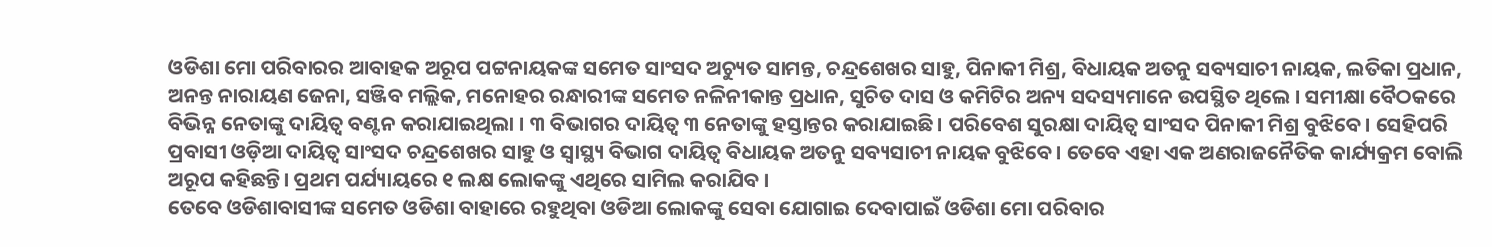ଓଡିଶା ମୋ ପରିବାରର ଆବାହକ ଅରୂପ ପଟ୍ଟନାୟକଙ୍କ ସମେତ ସାଂସଦ ଅଚ୍ୟୁତ ସାମନ୍ତ, ଚନ୍ଦ୍ରଶେଖର ସାହୁ, ପିନାକୀ ମିଶ୍ର, ବିଧାୟକ ଅତନୁ ସବ୍ୟସାଚୀ ନାୟକ, ଲତିକା ପ୍ରଧାନ, ଅନନ୍ତ ନାରାୟଣ ଜେନା, ସଞ୍ଜିବ ମଲ୍ଲିକ, ମନୋହର ରନ୍ଧାରୀଙ୍କ ସମେତ ନଳିନୀକାନ୍ତ ପ୍ରଧାନ, ସୁଚିତ ଦାସ ଓ କମିଟିର ଅନ୍ୟ ସଦସ୍ୟମାନେ ଉପସ୍ଥିତ ଥିଲେ । ସମୀକ୍ଷା ବୈଠକରେ ବିଭିନ୍ନ ନେତାଙ୍କୁ ଦାୟିତ୍ୱ ବଣ୍ଟନ କରାଯାଇଥିଲା । ୩ ବିଭାଗର ଦାୟିତ୍ବ ୩ ନେତାଙ୍କୁ ହସ୍ତାନ୍ତର କରାଯାଇଛି। ପରିବେଶ ସୁରକ୍ଷା ଦାୟିତ୍ବ ସାଂସଦ ପିନାକୀ ମିଶ୍ର ବୁଝିବେ। ସେହିପରି ପ୍ରବାସୀ ଓଡ଼ିଆ ଦାୟିତ୍ବ ସାଂସଦ ଚନ୍ଦ୍ରଶେଖର ସାହୁ ଓ ସ୍ବାସ୍ଥ୍ୟ ବିଭାଗ ଦାୟିତ୍ବ ବିଧାୟକ ଅତନୁ ସବ୍ୟସାଚୀ ନାୟକ ବୁଝିବେ। ତେବେ ଏହା ଏକ ଅଣରାଜନୈତିକ କାର୍ଯ୍ୟକ୍ରମ ବୋଲି ଅରୂପ କହିଛନ୍ତି। ପ୍ରଥମ ପର୍ଯ୍ୟାୟରେ ୧ ଲକ୍ଷ ଲୋକଙ୍କୁ ଏଥିରେ ସାମିଲ କରାଯିବ ।
ତେବେ ଓଡିଶାବାସୀଙ୍କ ସମେତ ଓଡିଶା ବାହାରେ ରହୁଥିବା ଓଡିଆ ଲୋକଙ୍କୁ ସେବା ଯୋଗାଇ ଦେବାପାଇଁ ଓଡିଶା ମୋ ପରିବାର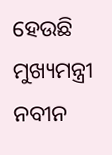ହେଉଛି ମୁଖ୍ୟମନ୍ତ୍ରୀ ନବୀନ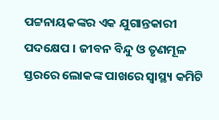ପଟ୍ଟନାୟକଙ୍କର ଏକ ଯୁଗାନ୍ତକାରୀ ପଦକ୍ଷେପ । ଜୀବନ ବିନ୍ଦୁ ଓ ତୃଣମୂଳ ସ୍ତରରେ ଲୋକଙ୍କ ପାଖରେ ସ୍ୱାସ୍ଥ୍ୟ କମିଟି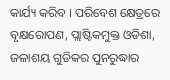କାର୍ଯ୍ୟ କରିବ । ପରିବେଶ କ୍ଷେତ୍ରରେ ବୃକ୍ଷରୋପଣ, ପ୍ଲାଷ୍ଟିକମୁକ୍ତ ଓଡିଶା, ଜଳାଶୟ ଗୁଡିକର ପୁନରୁଦ୍ଧାର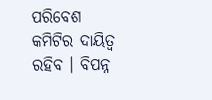ପରିବେଶ କମିଟିର ଦାୟିତ୍ୱ ରହିବ । ବିପନ୍ନ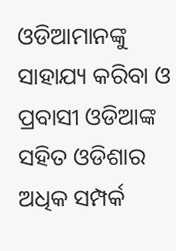ଓଡିଆମାନଙ୍କୁ ସାହାଯ୍ୟ କରିବା ଓ ପ୍ରବାସୀ ଓଡିଆଙ୍କ ସହିତ ଓଡିଶାର ଅଧିକ ସମ୍ପର୍କ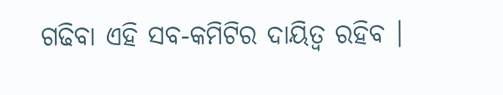ଗଢିବା ଏହି ସବ-କମିଟିର ଦାୟିତ୍ୱ ରହିବ ।